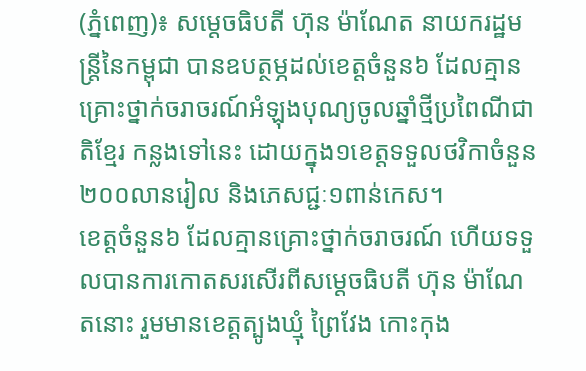(ភ្នំពេញ)៖ សម្តេចធិបតី ហ៊ុន ម៉ាណែត នាយករដ្ឋមន្រ្តីនៃកម្ពុជា បានឧបត្ថម្ភដល់ខេត្តចំនួន៦ ដែលគ្មានគ្រោះថ្នាក់ចរាចរណ៍អំឡុងបុណ្យចូលឆ្នាំថ្មីប្រពៃណីជាតិខ្មែរ កន្លងទៅនេះ ដោយក្នុង១ខេត្តទទួលថវិកាចំនួន២០០លានរៀល និងភេសជ្ជៈ១ពាន់កេស។
ខេត្តចំនួន៦ ដែលគ្មានគ្រោះថ្នាក់ចរាចរណ៍ ហើយទទួលបានការកោតសរសើរពីសម្តេចធិបតី ហ៊ុន ម៉ាណែតនោះ រួមមានខេត្តត្បូងឃ្មុំ ព្រៃវែង កោះកុង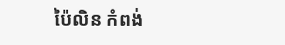ប៉ៃលិន កំពង់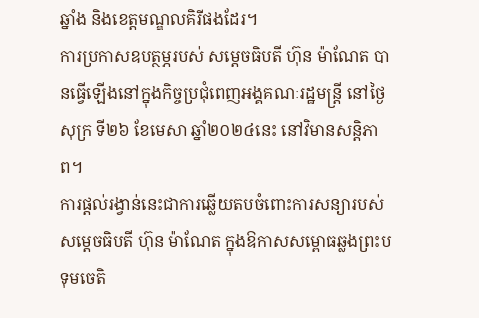ឆ្នាំង និងខេត្តមណ្ឌលគិរីផងដែរ។
ការប្រកាសឧបត្ថម្ភរបស់ សម្តេចធិបតី ហ៊ុន ម៉ាណែត បានធ្វើឡើងនៅក្នុងកិច្ចប្រជុំពេញអង្គគណៈរដ្ឋមន្រ្តី នៅថ្ងៃសុក្រ ទី២៦ ខែមេសា ឆ្នាំ២០២៤នេះ នៅវិមានសន្តិភាព។
ការផ្តល់រង្វាន់នេះជាការឆ្លើយតបចំពោះការសន្យារបស់ សម្តេចធិបតី ហ៊ុន ម៉ាណែត ក្នុងឱកាសសម្ពោធឆ្លងព្រះបទុមចេតិ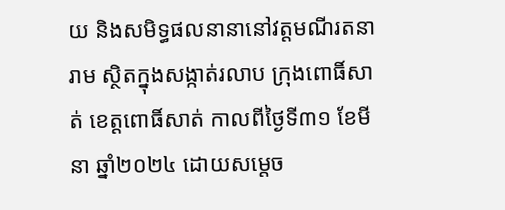យ និងសមិទ្ធផលនានានៅវត្តមណីរតនារាម ស្ថិតក្នុងសង្កាត់រលាប ក្រុងពោធិ៍សាត់ ខេត្តពោធិ៍សាត់ កាលពីថ្ងៃទី៣១ ខែមីនា ឆ្នាំ២០២៤ ដោយសម្តេច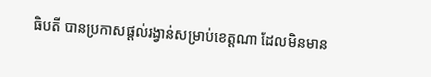ធិបតី បានប្រកាសផ្តល់រង្វាន់សម្រាប់ខេត្តណា ដែលមិនមាន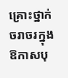គ្រោះថ្នាក់ចរាចរក្នុងឱកាសបុ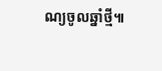ណ្យចូលឆ្នាំថ្មី៕